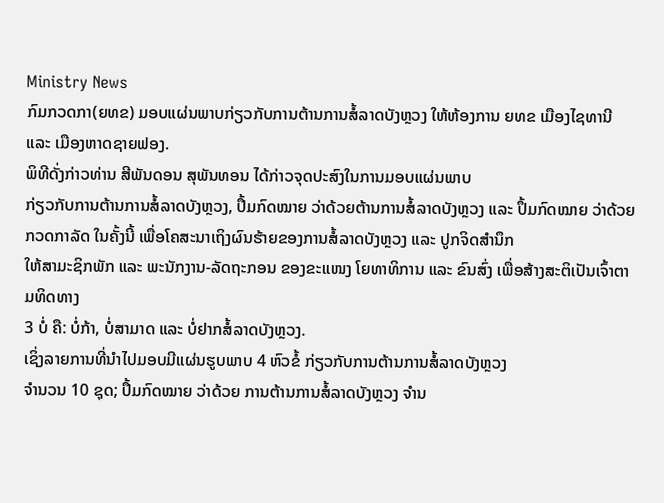Ministry News
ກົມກວດກາ(ຍທຂ) ມອບແຜ່ນພາບກ່ຽວກັບການຕ້ານການສໍ້ລາດບັງຫຼວງ ໃຫ້ຫ້ອງການ ຍທຂ ເມືອງໄຊທານີ ແລະ ເມືອງຫາດຊາຍຟອງ.
ພິທີດັ່ງກ່າວທ່ານ ສີພັນດອນ ສຸພັນທອນ ໄດ້ກ່າວຈຸດປະສົງໃນການມອບແຜ່ນພາບ
ກ່ຽວກັບການຕ້ານການສໍ້ລາດບັງຫຼວງ, ປຶ້ມກົດໝາຍ ວ່າດ້ວຍຕ້ານການສໍ້ລາດບັງຫຼວງ ແລະ ປຶ້ມກົດໝາຍ ວ່າດ້ວຍ
ກວດກາລັດ ໃນຄັ້ງນີ້ ເພື່ອໂຄສະນາເຖິງຜົນຮ້າຍຂອງການສໍ້ລາດບັງຫຼວງ ແລະ ປູກຈິດສຳນຶກ
ໃຫ້ສາມະຊິກພັກ ແລະ ພະນັກງານ-ລັດຖະກອນ ຂອງຂະແໜງ ໂຍທາທິການ ແລະ ຂົນສົ່ງ ເພື່ອສ້າງສະຕິເປັນເຈົ້າຕາມທິດທາງ
3 ບໍ່ ຄື: ບໍ່ກ້າ, ບໍ່ສາມາດ ແລະ ບໍ່ຢາກສໍ້ລາດບັງຫຼວງ.
ເຊິ່ງລາຍການທີ່ນໍາໄປມອບມີແຜ່ນຮູບພາບ 4 ຫົວຂໍ້ ກ່ຽວກັບການຕ້ານການສໍ້ລາດບັງຫຼວງ
ຈໍານວນ 10 ຊຸດ; ປຶ້ມກົດໝາຍ ວ່າດ້ວຍ ການຕ້ານການສໍ້ລາດບັງຫຼວງ ຈໍານ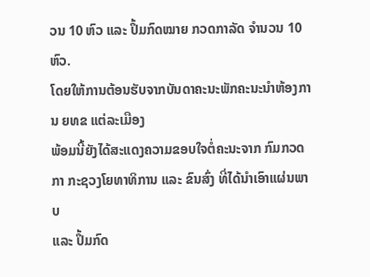ວນ 10 ຫົວ ແລະ ປຶ້ມກົດໝາຍ ກວດກາລັດ ຈໍານວນ 10 ຫົວ.
ໂດຍໃຫ້ການຕ້ອນຮັບຈາກບັນດາຄະນະພັກຄະນະນຳຫ້ອງການ ຍທຂ ແຕ່ລະເມືອງ
ພ້ອມນີ້ຍັງໄດ້ສະແດງຄວາມຂອບໃຈຕໍ່ຄະນະຈາກ ກົມກວດກາ ກະຊວງໂຍທາທິການ ແລະ ຂົນສົ່ງ ທີ່ໄດ້ນໍາເອົາແຜ່ນພາບ
ແລະ ປຶ້ມກົດ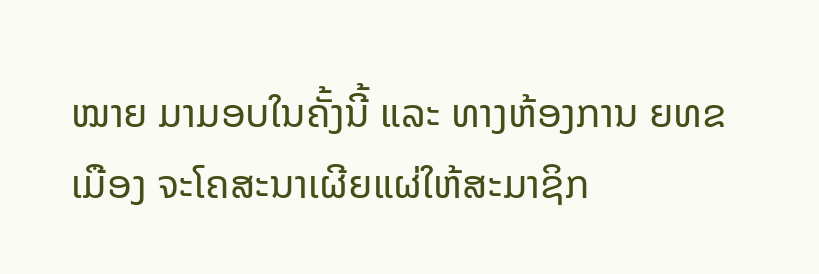ໝາຍ ມາມອບໃນຄັ້ງນີ້ ແລະ ທາງຫ້ອງການ ຍທຂ ເມືອງ ຈະໂຄສະນາເຜີຍແຜ່ໃຫ້ສະມາຊິກ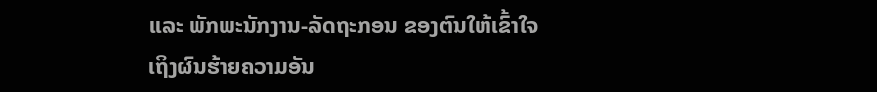ແລະ ພັກພະນັກງານ-ລັດຖະກອນ ຂອງຕົນໃຫ້ເຂົ້າໃຈເຖິງຜົນຮ້າຍຄວາມອັນ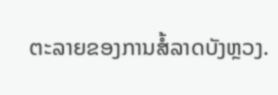ຕະລາຍຂອງການສໍ້ລາດບັງຫຼວງ.